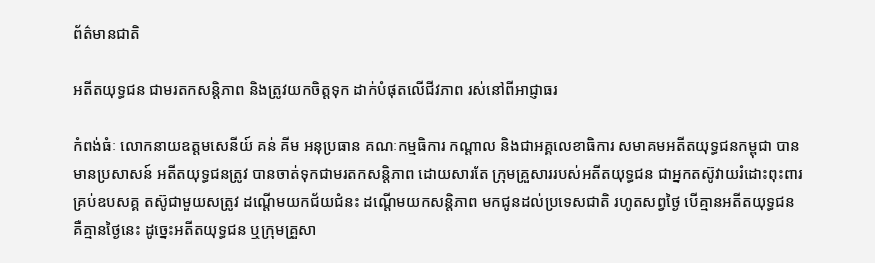ព័ត៌មានជាតិ

អតីតយុទ្ធជន ជាមរតកសន្តិភាព និងត្រូវយកចិត្តទុក ដាក់បំផុតលើជីវភាព រស់នៅពីអាជ្ញាធរ

កំពង់ធំៈ លោកនាយឧត្តមសេនីយ៍ គន់ គីម អនុប្រធាន គណៈកម្មធិការ កណ្តាល និងជាអគ្គលេខាធិការ សមាគមអតីតយុទ្ធជនកម្ពុជា បានមានប្រសាសន៍ អតីតយុទ្ធជនត្រូវ បានចាត់ទុកជាមរតកសន្តិភាព ដោយសារតែ ក្រុមគ្រួសាររបស់អតីតយុទ្ធជន ជាអ្នកតស៊ូវាយរំដោះពុះពារ គ្រប់ឧបសគ្គ តស៊ូជាមួយសត្រូវ ដណ្តើមយកជ័យជំនះ ដណ្តើមយកសន្តិភាព មកជូនដល់ប្រទេសជាតិ រហូតសព្វថ្ងៃ បើគ្មានអតីតយុទ្ធជន គឺគ្មានថ្ងៃនេះ ដូច្នេះអតីតយុទ្ធជន ឬក្រុមគ្រួសា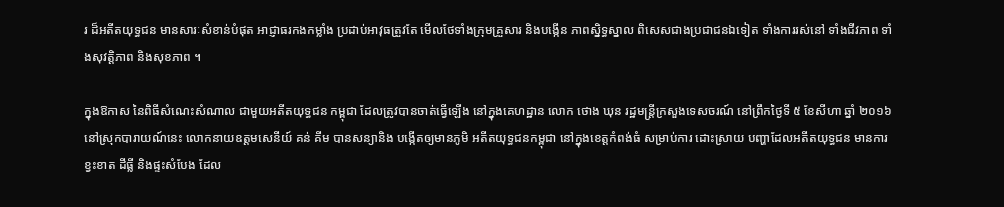រ ដ៏អតីតយុទ្ធជន មានសារៈសំខាន់បំផុត អាជ្ញាធរកងកម្លាំង ប្រដាប់អាវុធត្រួវតែ មើលថែទាំងក្រុមគ្រួសារ និងបង្កើន ភាពស្និទ្ធស្នាល ពិសេសជាងប្រជាជនឯទៀត ទាំងការរស់នៅ ទាំងជីវភាព ទាំងសុវត្តិភាព និងសុខភាព ។

ក្នុងឱកាស នៃពិធីសំណេះសំណាល ជាមួយអតីតយុទ្ធជន កម្ពុជា ដែលត្រូវបានចាត់ធ្វើឡើង នៅក្នុងគេហដ្ឋាន លោក ថោង ឃុន រដ្ឋមន្រ្តីក្រសួងទេសចរណ៍ នៅព្រឹកថ្ងៃទី ៥ ខែសីហា ឆ្នាំ ២០១៦ នៅស្រុកបារាយណ៍នេះ លោកនាយឧត្តមសេនីយ៍ គន់ គីម បានសន្យានិង បង្កើតឲ្យមានភូមិ អតីតយុទ្ធជនកម្ពុជា នៅក្នុងខេត្តកំពង់ធំ សម្រាប់ការ ដោះស្រាយ បញ្ហាដែលអតីតយុទ្ធជន មានការខ្វះខាត ដីធ្លី និងផ្ទះសំបែង ដែល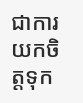ជាការយកចិត្តទុក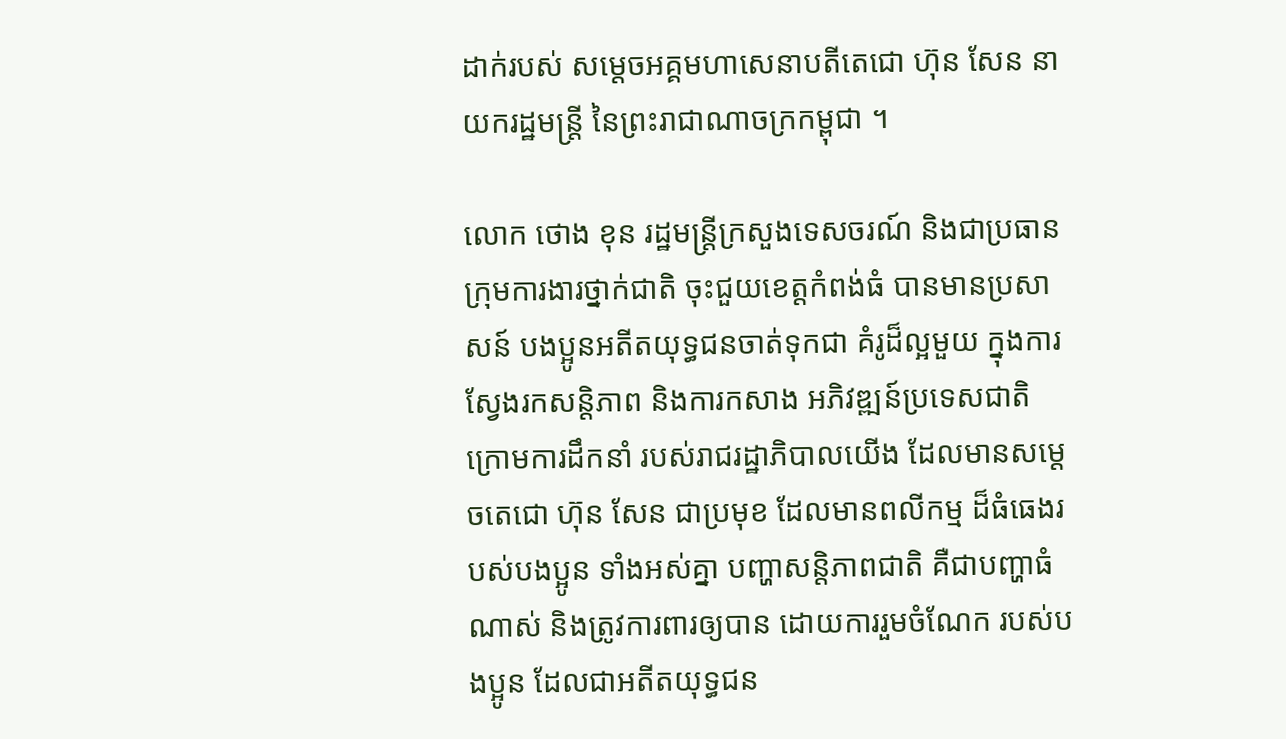ដាក់របស់ សម្តេចអគ្គមហាសេនាបតីតេជោ ហ៊ុន សែន នាយករដ្ឋមន្រ្តី នៃព្រះរាជាណាចក្រកម្ពុជា ។

លោក ថោង ខុន រដ្ឋមន្រ្តីក្រសួងទេសចរណ៍ និងជាប្រធាន ក្រុមការងារថ្នាក់ជាតិ ចុះជួយខេត្តកំពង់ធំ បានមានប្រសាសន៍ បងប្អូនអតីតយុទ្ធជនចាត់ទុកជា គំរូដ៏ល្អមួយ ក្នុងការស្វែងរកសន្តិភាព និងការកសាង អភិវឌ្ឍន៍ប្រទេសជាតិ ក្រោមការដឹកនាំ របស់រាជរដ្ឋាភិបាលយើង ដែលមានសម្តេចតេជោ ហ៊ុន សែន ជាប្រមុខ ដែលមានពលីកម្ម ដ៏ធំធេងរបស់បងប្អូន ទាំងអស់គ្នា បញ្ហាសន្តិភាពជាតិ គឺជាបញ្ហាធំណាស់ និងត្រូវការពារឲ្យបាន ដោយការរួមចំណែក របស់បងប្អូន ដែលជាអតីតយុទ្ធជន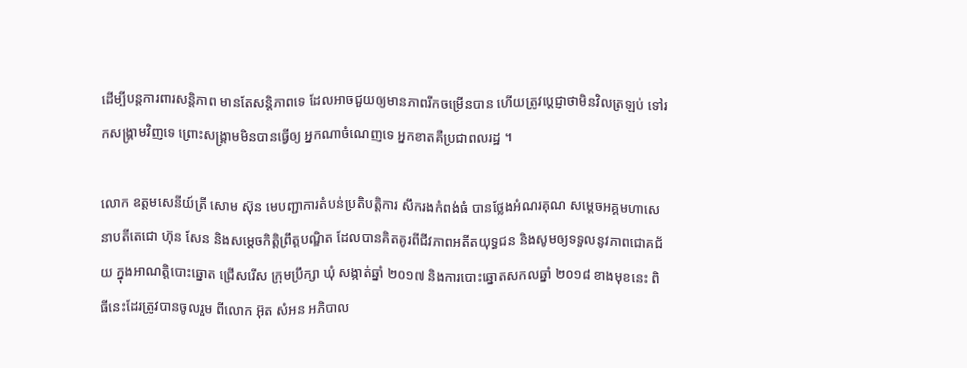ដើម្បីបន្តការពារសន្តិភាព មានតែសន្តិភាពទេ ដែលអាចជួយឲ្យមានភាពរីកចម្រើនបាន ហើយត្រូវប្តេជ្ញាថាមិនវិលត្រឡប់ ទៅរកសង្រ្គាមវិញទេ ព្រោះសង្រ្គាមមិនបានធ្វើឲ្យ អ្នកណាចំណេញទេ អ្នកខាតគឺប្រជាពលរដ្ឋ ។

លោក ឧត្តមសេនីយ៍ត្រី សោម ស៊ុន មេបញ្ជាការតំបន់ប្រតិបត្តិការ សឹករងកំពង់ធំ បានថ្លែងអំណរគុណ សម្តេចអគ្គមហាសេនាបតីតេជោ ហ៊ុន សែន និងសម្តេចកិត្តិព្រឹត្តបណ្ឌិត ដែលបានគិតគូរពីជីវភាពអតីតយុទ្ធជន និងសូមឲ្យទទួលនូវភាពជោគជ័យ ក្នុងអាណត្តិបោះឆ្នោត ជ្រើសរើស ក្រុមប្រឹក្សា ឃុំ សង្កាត់ឆ្នាំ ២០១៧ និងការបោះឆ្នោតសកលឆ្នាំ ២០១៨ ខាងមុខនេះ ពិធីនេះដែរត្រូវបានចូលរួម ពីលោក អ៊ុត សំអន អភិបាល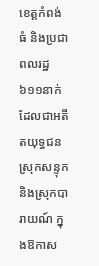ខេត្តកំពង់ធំ និងប្រជាពលរដ្ឋ៦១១នាក់ ដែលជាអតីតយុទ្ធជនស្រុកសន្ទុក និងស្រុកបារាយណ៍ ក្នុងឱកាស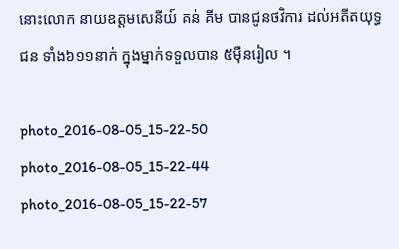នោះលោក នាយឧត្តមសេនីយ៍ គន់ គីម បានជូនថវិការ ដល់អតីតយុទ្ធជន ទាំង៦១១នាក់ ក្នុងម្នាក់ទទួលបាន ៥ម៉ឺនរៀល ។

photo_2016-08-05_15-22-50 photo_2016-08-05_15-22-44 photo_2016-08-05_15-22-57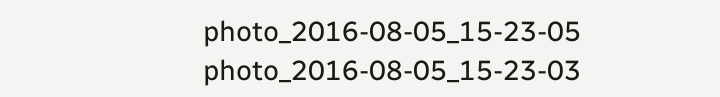photo_2016-08-05_15-23-05 photo_2016-08-05_15-23-03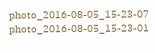photo_2016-08-05_15-23-07 photo_2016-08-05_15-23-01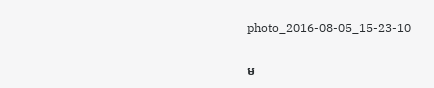photo_2016-08-05_15-23-10

ម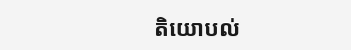តិយោបល់